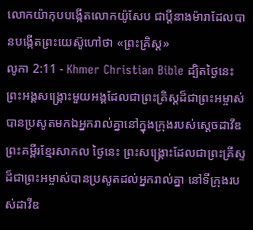លោកយ៉ាកុបបង្កើតលោកយ៉ូសែប ជាប្ដីនាងម៉ារាដែលបានបង្កើតព្រះយេស៊ូហៅថា «ព្រះគ្រិស្ដ»
លូកា 2:11 - Khmer Christian Bible ដ្បិតថ្ងៃនេះ ព្រះអង្គសង្គ្រោះមួយអង្គដែលជាព្រះគ្រិស្ដដ៏ជាព្រះអម្ចាស់បានប្រសូតមកឯអ្នករាល់គ្នានៅក្នុងក្រុងរបស់ស្ដេចដាវីឌ ព្រះគម្ពីរខ្មែរសាកល ថ្ងៃនេះ ព្រះសង្គ្រោះដែលជាព្រះគ្រីស្ទដ៏ជាព្រះអម្ចាស់បានប្រសូតដល់អ្នករាល់គ្នា នៅទីក្រុងរបស់ដាវីឌ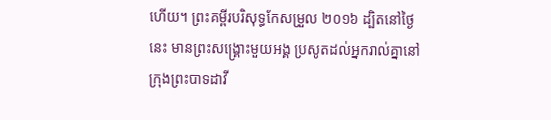ហើយ។ ព្រះគម្ពីរបរិសុទ្ធកែសម្រួល ២០១៦ ដ្បិតនៅថ្ងៃនេះ មានព្រះសង្គ្រោះមួយអង្គ ប្រសូតដល់អ្នករាល់គ្នានៅក្រុងព្រះបាទដាវី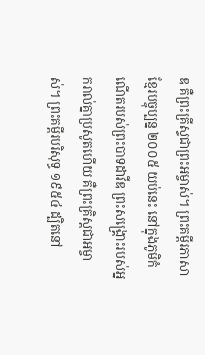ឌ គឺព្រះគ្រីស្ទជាព្រះអម្ចាស់។ ព្រះគម្ពីរភាសាខ្មែរបច្ចុប្បន្ន ២០០៥ យប់នេះ នៅក្នុងភូមិកំណើតរបស់ព្រះបាទដាវីឌ ព្រះសង្គ្រោះរបស់អ្នករាល់គ្នាប្រសូតហើយ គឺព្រះគ្រិស្តជាអម្ចាស់។ ព្រះគម្ពីរបរិសុទ្ធ ១៩៥៤ ដ្បិតនៅ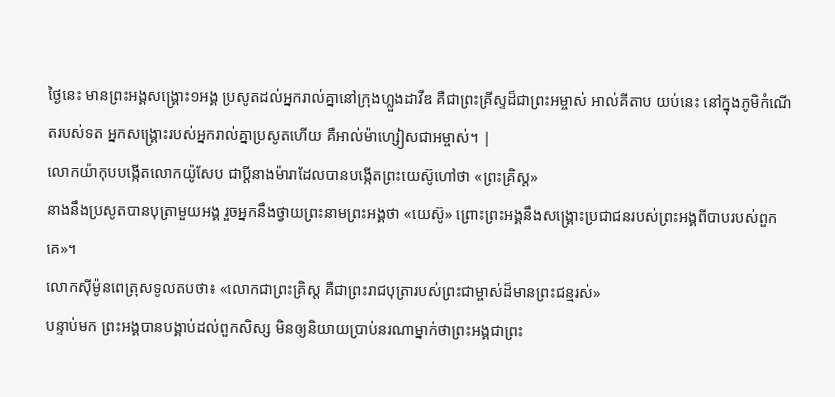ថ្ងៃនេះ មានព្រះអង្គសង្គ្រោះ១អង្គ ប្រសូតដល់អ្នករាល់គ្នានៅក្រុងហ្លួងដាវីឌ គឺជាព្រះគ្រីស្ទដ៏ជាព្រះអម្ចាស់ អាល់គីតាប យប់នេះ នៅក្នុងភូមិកំណើតរបស់ទត អ្នកសង្គ្រោះរបស់អ្នករាល់គ្នាប្រសូតហើយ គឺអាល់ម៉ាហ្សៀសជាអម្ចាស់។ |
លោកយ៉ាកុបបង្កើតលោកយ៉ូសែប ជាប្ដីនាងម៉ារាដែលបានបង្កើតព្រះយេស៊ូហៅថា «ព្រះគ្រិស្ដ»
នាងនឹងប្រសូតបានបុត្រាមួយអង្គ រួចអ្នកនឹងថ្វាយព្រះនាមព្រះអង្គថា «យេស៊ូ» ព្រោះព្រះអង្គនឹងសង្គ្រោះប្រជាជនរបស់ព្រះអង្គពីបាបរបស់ពួកគេ»។
លោកស៊ីម៉ូនពេត្រុសទូលតបថា៖ «លោកជាព្រះគ្រិស្ដ គឺជាព្រះរាជបុត្រារបស់ព្រះជាម្ចាស់ដ៏មានព្រះជន្មរស់»
បន្ទាប់មក ព្រះអង្គបានបង្គាប់ដល់ពួកសិស្ស មិនឲ្យនិយាយប្រាប់នរណាម្នាក់ថាព្រះអង្គជាព្រះ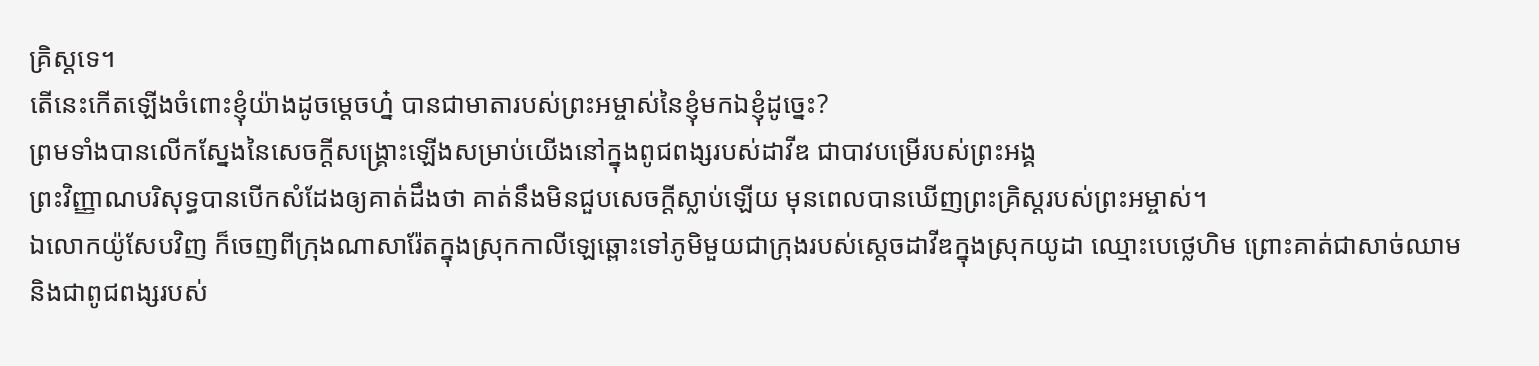គ្រិស្ដទេ។
តើនេះកើតឡើងចំពោះខ្ញុំយ៉ាងដូចម្ដេចហ្ន៎ បានជាមាតារបស់ព្រះអម្ចាស់នៃខ្ញុំមកឯខ្ញុំដូច្នេះ?
ព្រមទាំងបានលើកស្នែងនៃសេចក្ដីសង្គ្រោះឡើងសម្រាប់យើងនៅក្នុងពូជពង្សរបស់ដាវីឌ ជាបាវបម្រើរបស់ព្រះអង្គ
ព្រះវិញ្ញាណបរិសុទ្ធបានបើកសំដែងឲ្យគាត់ដឹងថា គាត់នឹងមិនជួបសេចក្ដីស្លាប់ឡើយ មុនពេលបានឃើញព្រះគ្រិស្ដរបស់ព្រះអម្ចាស់។
ឯលោកយ៉ូសែបវិញ ក៏ចេញពីក្រុងណាសារ៉ែតក្នុងស្រុកកាលីឡេឆ្ពោះទៅភូមិមួយជាក្រុងរបស់ស្ដេចដាវីឌក្នុងស្រុកយូដា ឈ្មោះបេថ្លេហិម ព្រោះគាត់ជាសាច់ឈាម និងជាពូជពង្សរបស់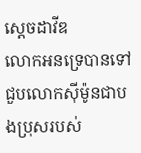ស្ដេចដាវីឌ
លោកអនទ្រេបានទៅជួបលោកស៊ីម៉ូនជាបងប្រុសរបស់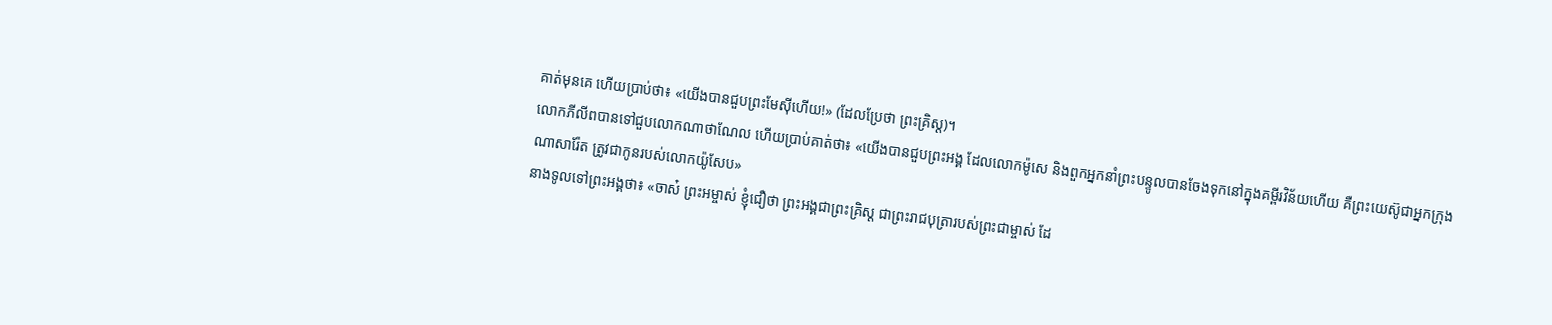គាត់មុនគេ ហើយប្រាប់ថា៖ «យើងបានជួបព្រះមែស៊ីហើយ!» (ដែលប្រែថា ព្រះគ្រិស្ដ)។
លោកភីលីពបានទៅជួបលោកណាថាណែល ហើយប្រាប់គាត់ថា៖ «យើងបានជួបព្រះអង្គ ដែលលោកម៉ូសេ និងពួកអ្នកនាំព្រះបន្ទូលបានចែងទុកនៅក្នុងគម្ពីរវិន័យហើយ គឺព្រះយេស៊ូជាអ្នកក្រុងណាសារ៉ែត ត្រូវជាកូនរបស់លោកយ៉ូសែប»
នាងទូលទៅព្រះអង្គថា៖ «ចាស៎ ព្រះអម្ចាស់ ខ្ញុំជឿថា ព្រះអង្គជាព្រះគ្រិស្ដ ជាព្រះរាជបុត្រារបស់ព្រះជាម្ចាស់ ដែ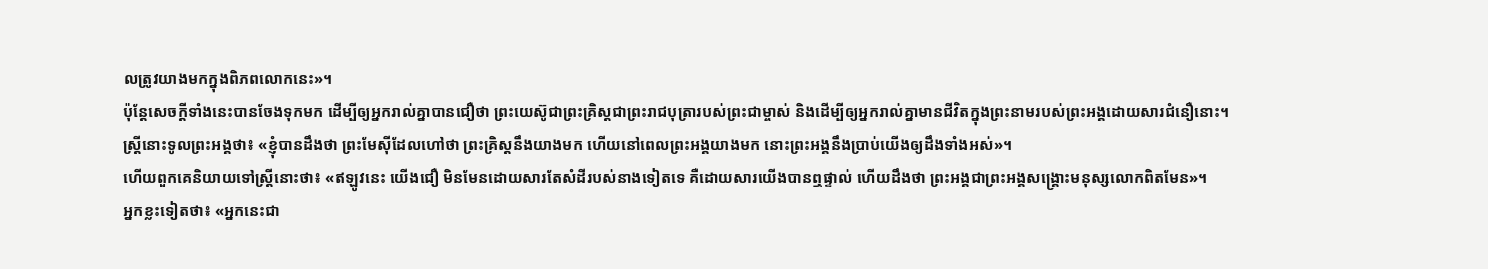លត្រូវយាងមកក្នុងពិភពលោកនេះ»។
ប៉ុន្ដែសេចក្ដីទាំងនេះបានចែងទុកមក ដើម្បីឲ្យអ្នករាល់គ្នាបានជឿថា ព្រះយេស៊ូជាព្រះគ្រិស្ដជាព្រះរាជបុត្រារបស់ព្រះជាម្ចាស់ និងដើម្បីឲ្យអ្នករាល់គ្នាមានជីវិតក្នុងព្រះនាមរបស់ព្រះអង្គដោយសារជំនឿនោះ។
ស្ត្រីនោះទូលព្រះអង្គថា៖ «ខ្ញុំបានដឹងថា ព្រះមែស៊ីដែលហៅថា ព្រះគ្រិស្តនឹងយាងមក ហើយនៅពេលព្រះអង្គយាងមក នោះព្រះអង្គនឹងប្រាប់យើងឲ្យដឹងទាំងអស់»។
ហើយពួកគេនិយាយទៅស្រ្តីនោះថា៖ «ឥឡូវនេះ យើងជឿ មិនមែនដោយសារតែសំដីរបស់នាងទៀតទេ គឺដោយសារយើងបានឮផ្ទាល់ ហើយដឹងថា ព្រះអង្គជាព្រះអង្គសង្គ្រោះមនុស្សលោកពិតមែន»។
អ្នកខ្លះទៀតថា៖ «អ្នកនេះជា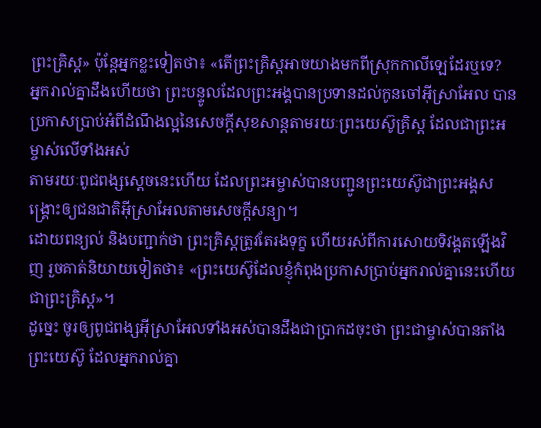ព្រះគ្រិស្ដ» ប៉ុន្ដែអ្នកខ្លះទៀតថា៖ «តើព្រះគ្រិស្ដអាចយាងមកពីស្រុកកាលីឡេដែរឬទេ?
អ្នករាល់គ្នាដឹងហើយថា ព្រះបន្ទូលដែលព្រះអង្គបានប្រទានដល់កូនចៅអ៊ីស្រាអែល បានប្រកាសប្រាប់អំពីដំណឹងល្អនៃសេចក្ដីសុខសាន្ដតាមរយៈព្រះយេស៊ូគ្រិស្ដ ដែលជាព្រះអម្ចាស់លើទាំងអស់
តាមរយៈពូជពង្សស្ដេចនេះហើយ ដែលព្រះអម្ចាស់បានបញ្ជូនព្រះយេស៊ូជាព្រះអង្គសង្គ្រោះឲ្យជនជាតិអ៊ីស្រាអែលតាមសេចក្ដីសន្យា។
ដោយពន្យល់ និងបញ្ជាក់ថា ព្រះគ្រិស្ដត្រូវតែរងទុក្ខ ហើយរស់ពីការសោយទិវង្គតឡើងវិញ រួចគាត់និយាយទៀតថា៖ «ព្រះយេស៊ូដែលខ្ញុំកំពុងប្រកាសប្រាប់អ្នករាល់គ្នានេះហើយជាព្រះគ្រិស្ដ»។
ដូច្នេះ ចូរឲ្យពូជពង្សអ៊ីស្រាអែលទាំងអស់បានដឹងជាប្រាកដចុះថា ព្រះជាម្ចាស់បានតាំងព្រះយេស៊ូ ដែលអ្នករាល់គ្នា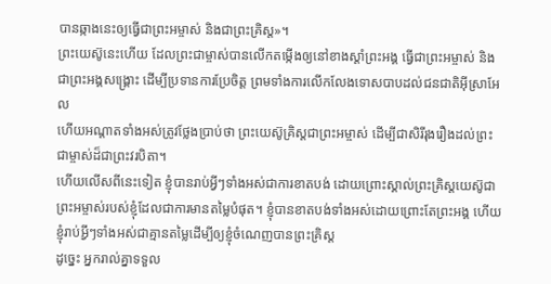បានឆ្កាងនេះឲ្យធ្វើជាព្រះអម្ចាស់ និងជាព្រះគ្រិស្ដ»។
ព្រះយេស៊ូនេះហើយ ដែលព្រះជាម្ចាស់បានលើកតម្កើងឲ្យនៅខាងស្ដាំព្រះអង្គ ធ្វើជាព្រះអម្ចាស់ និងជាព្រះអង្គសង្គ្រោះ ដើម្បីប្រទានការប្រែចិត្ដ ព្រមទាំងការលើកលែងទោសបាបដល់ជនជាតិអ៊ីស្រាអែល
ហើយអណ្ដាតទាំងអស់ត្រូវថ្លែងប្រាប់ថា ព្រះយេស៊ូគ្រិស្ដជាព្រះអម្ចាស់ ដើម្បីជាសិរីរុងរឿងដល់ព្រះជាម្ចាស់ដ៏ជាព្រះវរបិតា។
ហើយលើសពីនេះទៀត ខ្ញុំបានរាប់អ្វីៗទាំងអស់ជាការខាតបង់ ដោយព្រោះស្គាល់ព្រះគ្រិស្ដយេស៊ូជាព្រះអម្ចាស់របស់ខ្ញុំដែលជាការមានតម្លៃបំផុត។ ខ្ញុំបានខាតបង់ទាំងអស់ដោយព្រោះតែព្រះអង្គ ហើយខ្ញុំរាប់អ្វីៗទាំងអស់ជាគ្មានតម្លៃដើម្បីឲ្យខ្ញុំចំណេញបានព្រះគ្រិស្ដ
ដូច្នេះ អ្នករាល់គ្នាទទួល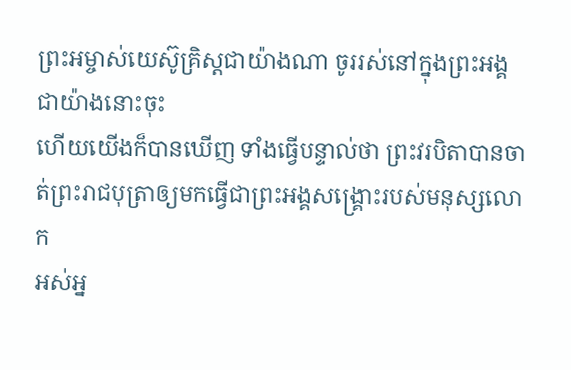ព្រះអម្ចាស់យេស៊ូគ្រិស្ដជាយ៉ាងណា ចូររស់នៅក្នុងព្រះអង្គជាយ៉ាងនោះចុះ
ហើយយើងក៏បានឃើញ ទាំងធ្វើបន្ទាល់ថា ព្រះវរបិតាបានចាត់ព្រះរាជបុត្រាឲ្យមកធ្វើជាព្រះអង្គសង្គ្រោះរបស់មនុស្សលោក
អស់អ្ន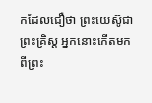កដែលជឿថា ព្រះយេស៊ូជាព្រះគ្រិស្ដ អ្នកនោះកើតមកពីព្រះ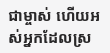ជាម្ចាស់ ហើយអស់អ្នកដែលស្រ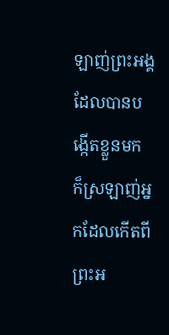ឡាញ់ព្រះអង្គដែលបានបង្កើតខ្លួនមក ក៏ស្រឡាញ់អ្នកដែលកើតពីព្រះអ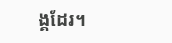ង្គដែរ។